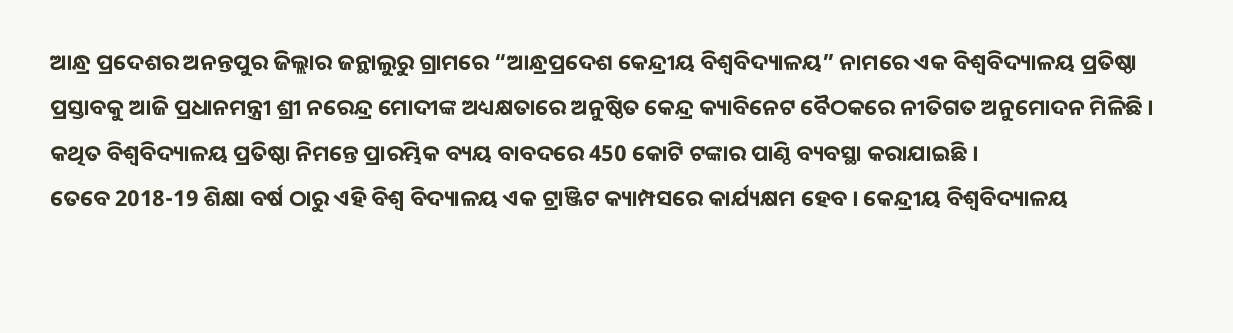ଆନ୍ଧ୍ର ପ୍ରଦେଶର ଅନନ୍ତପୁର ଜିଲ୍ଲାର ଜନ୍ଥାଲୁରୁ ଗ୍ରାମରେ “ଆନ୍ଧ୍ରପ୍ରଦେଶ କେନ୍ଦ୍ରୀୟ ବିଶ୍ୱବିଦ୍ୟାଳୟ” ନାମରେ ଏକ ବିଶ୍ୱବିଦ୍ୟାଳୟ ପ୍ରତିଷ୍ଠା ପ୍ରସ୍ତାବକୁ ଆଜି ପ୍ରଧାନମନ୍ତ୍ରୀ ଶ୍ରୀ ନରେନ୍ଦ୍ର ମୋଦୀଙ୍କ ଅଧ୍ୟକ୍ଷତାରେ ଅନୁଷ୍ଠିତ କେନ୍ଦ୍ର କ୍ୟାବିନେଟ ବୈଠକରେ ନୀତିଗତ ଅନୁମୋଦନ ମିଳିଛି । କଥିତ ବିଶ୍ୱବିଦ୍ୟାଳୟ ପ୍ରତିଷ୍ଠା ନିମନ୍ତେ ପ୍ରାରମ୍ଭିକ ବ୍ୟୟ ବାବଦରେ 450 କୋଟି ଟଙ୍କାର ପାଣ୍ଠି ବ୍ୟବସ୍ଥା କରାଯାଇଛି ।
ତେବେ 2018-19 ଶିକ୍ଷା ବର୍ଷ ଠାରୁ ଏହି ବିଶ୍ୱ ବିଦ୍ୟାଳୟ ଏକ ଟ୍ରାଞ୍ଜିଟ କ୍ୟାମ୍ପସରେ କାର୍ଯ୍ୟକ୍ଷମ ହେବ । କେନ୍ଦ୍ରୀୟ ବିଶ୍ୱବିଦ୍ୟାଳୟ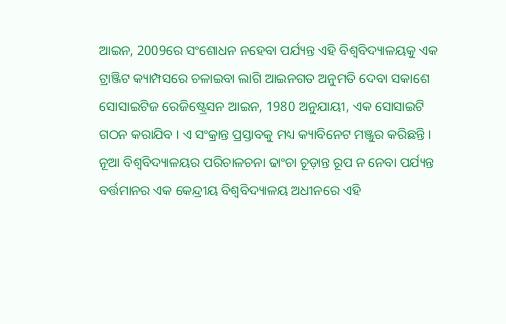ଆଇନ, 2009ରେ ସଂଶୋଧନ ନହେବା ପର୍ଯ୍ୟନ୍ତ ଏହି ବିଶ୍ୱବିଦ୍ୟାଳୟକୁ ଏକ ଟ୍ରାଞ୍ଜିଟ କ୍ୟାମ୍ପସରେ ଚଳାଇବା ଲାଗି ଆଇନଗତ ଅନୁମତି ଦେବା ସକାଶେ ସୋସାଇଟିଜ ରେଜିଷ୍ଟ୍ରେସନ ଆଇନ, 1980 ଅନୁଯାୟୀ, ଏକ ସୋସାଇଟି ଗଠନ କରାଯିବ । ଏ ସଂକ୍ରାନ୍ତ ପ୍ରସ୍ତାବକୁ ମଧ୍ୟ କ୍ୟାବିନେଟ ମଞ୍ଜୁର କରିଛନ୍ତି । ନୂଆ ବିଶ୍ୱବିଦ୍ୟାଳୟର ପରିଚାଳଚନା ଢାଂଚା ଚୂଡ଼ାନ୍ତ ରୂପ ନ ନେବା ପର୍ଯ୍ୟନ୍ତ ବର୍ତ୍ତମାନର ଏକ କେନ୍ଦ୍ରୀୟ ବିଶ୍ୱବିଦ୍ୟାଳୟ ଅଧୀନରେ ଏହି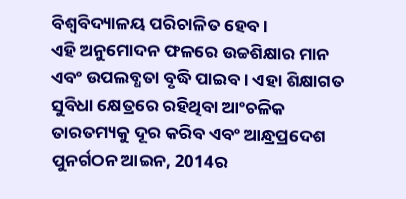ବିଶ୍ୱବିଦ୍ୟାଳୟ ପରିଚାଳିତ ହେବ ।
ଏହି ଅନୁମୋଦନ ଫଳରେ ଉଚ୍ଚଶିକ୍ଷାର ମାନ ଏବଂ ଉପଲବ୍ଧତା ବୃଦ୍ଧି ପାଇବ । ଏହା ଶିକ୍ଷାଗତ ସୁବିଧା କ୍ଷେତ୍ରରେ ରହିଥିବା ଆଂଚଳିକ ତାରତମ୍ୟକୁ ଦୂର କରିବ ଏବଂ ଆନ୍ଧ୍ରପ୍ରଦେଶ ପୁନର୍ଗଠନ ଆଇନ, 2014ର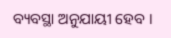ବ୍ୟବସ୍ଥା ଅନୁଯାୟୀ ହେବ ।